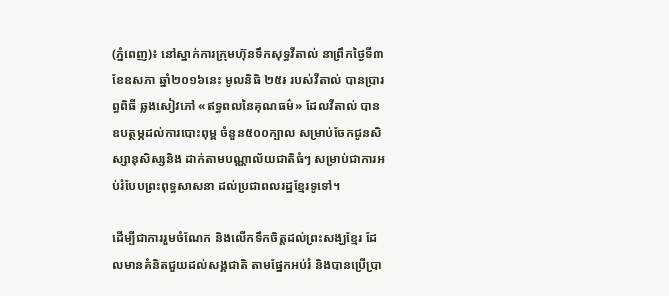(ភ្នំពេញ)៖ នៅស្នាក់ការក្រុមហ៊ុនទឹកសុទ្ធវីតាល់ នាព្រឹកថ្ងៃទី៣ ខែឧសភា ឆ្នាំ២០១៦នេះ មូលនិធិ ២៥៛ របស់វីតាល់ បានប្រារព្ធពិធី ឆ្លងសៀវភៅ «ឥទ្ធពលនៃគុណធម៌» ដែលវីតាល់ បានឧបត្ថម្ភដល់ការបោះពុម្ព ចំនួន៥០០ក្បាល សម្រាប់ចែកជូនសិស្សានុសិស្សនិង ដាក់តាមបណ្ណាល័យជាតិធំៗ សម្រាប់ជាការអប់រំបែបព្រះពុទ្ធសាសនា ដល់ប្រជាពលរដ្ឋខ្មែរទូទៅ។

ដើម្បីជាការរួមចំណែក និងលើកទឹកចិត្តដល់ព្រះសង្ឃខ្មែរ ដែលមានគំនិតជួយដល់សង្គជាតិ តាមផ្នែកអប់រំ និងបានប្រើប្រា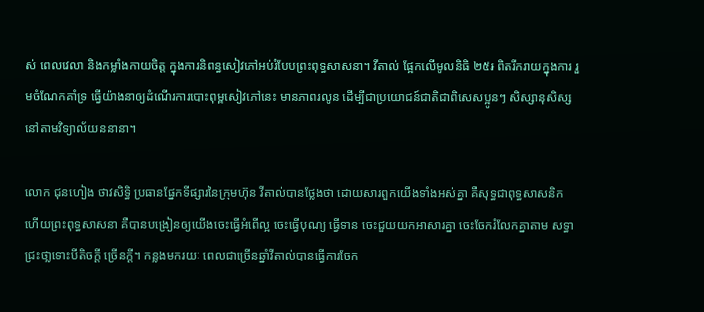ស់ ពេលវេលា និងកម្លាំងកាយចិត្ត ក្នុងការនិពន្ធសៀវភៅអប់រំបែបព្រះពុទ្ធសាសនា។ វីតាល់ ផ្អែកលើមូលនិធិ ២៥៛ ពិតរីករាយក្នុងការ រួមចំណែកគាំទ្រ ធ្វើយ៉ាងនាឲ្យដំណើរការបោះពុម្ពសៀវភៅនេះ មានភាពរលូន ដើម្បីជាប្រយោជន៍ជាតិជាពិសេសប្អូនៗ សិស្សានុសិស្ស នៅតាមវិទ្យាល័យននានា។

លោក ជុនហៀង ថាវសិទ្ធិ ប្រធានផ្នែកទីផ្សារនៃក្រុមហ៊ុន វីតាល់បានថ្លែងថា ដោយសារពួកយើងទាំងអស់គ្នា គឺសុទ្ធជាពុទ្ធសាសនិក ហើយព្រះពុទ្ធសាសនា គឺបានបង្រៀនឲ្យយើងចេះធ្វើអំពើល្អ ចេះធ្វើបុណ្យ ធ្វើទាន ចេះជួយយកអាសារគ្នា ចេះចែករំលែកគ្នាតាម សទ្ធាជ្រះថា្លទោះបីតិចក្តី ច្រើនក្តី។ កន្លងមករយៈ ពេលជាច្រើនឆ្នាំវីតាល់បានធ្វើការចែក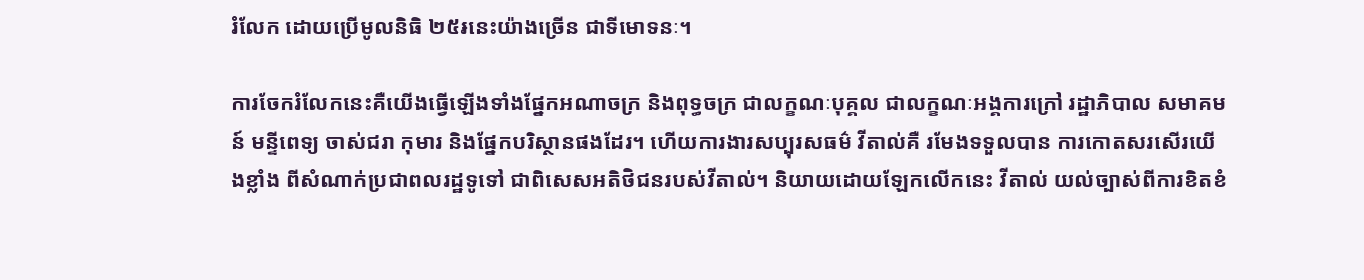រំលែក ដោយប្រើមូលនិធិ ២៥៛នេះយ៉ាងច្រើន ជាទីមោទនៈ។

ការចែករំលែកនេះគឺយើងធ្វើឡើងទាំងផ្នែកអណាចក្រ និងពុទ្ធចក្រ ជាលក្ខណៈបុគ្គល ជាលក្ខណៈអង្គការក្រៅ រដ្ឋាភិបាល សមាគមន៍ មន្ទីពេទ្យ ចាស់ជរា កុមារ និងផ្នែកបរិស្ថានផងដែរ។ ហើយការងារសប្បុរសធម៌ វីតាល់គឺ រមែងទទួលបាន ការកោតសរសើរយើងខ្លាំង ពីសំណាក់ប្រជាពលរដ្ឋទូទៅ ជាពិសេសអតិថិជនរបស់វីតាល់។ និយាយដោយឡែកលើកនេះ វីតាល់ យល់ច្បាស់ពីការខិតខំ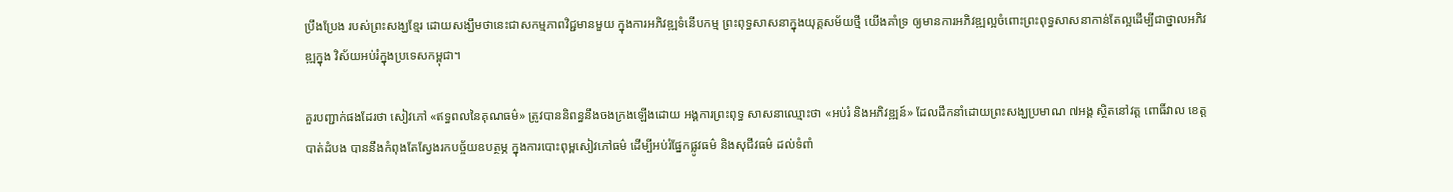ប្រឹងប្រែង របស់ព្រះសង្ឃខ្មែរ ដោយសង្ឃឹមថានេះជាសកម្មភាពវិជ្ជមានមួយ ក្នុងការអភិវឌ្ឍទំនើបកម្ម ព្រះពុទ្ធសាសនាក្នុងយុគ្គសម័យថ្មី យើងគាំទ្រ ឲ្យមានការអភិវឌ្ឍល្អចំពោះព្រះពុទ្ធសាសនាកាន់តែល្អដើម្បីជាថ្នាលអភិវឌ្ឍក្នុង វិស័យអប់រំក្នុងប្រទេសកម្ពុជា។

គួរបញ្ជាក់ផងដែរថា សៀវភៅ «ឥទ្ធពលនៃគុណធម៌» ត្រូវបាននិពន្ធនឹងចងក្រងឡើងដោយ អង្គការព្រះពុទ្ធ សាសនាឈ្មោះថា «អប់រំ និងអភិវឌ្ឍន៍» ដែលដឹកនាំដោយព្រះសង្ឃប្រមាណ ៧អង្គ ស្ថិតនៅវត្ត ពោធិ៍វាល ខេត្តបាត់ដំបង បាននឹងកំពុងតែស្វែងរកបច្ច័យឧបត្ថម្ភ ក្នុងការបោះពុម្ពសៀវភៅធម៌ ដើម្បីអប់រំផ្នែកផ្លូវធម៌ និងសុជីវធម៌ ដល់ទំពាំ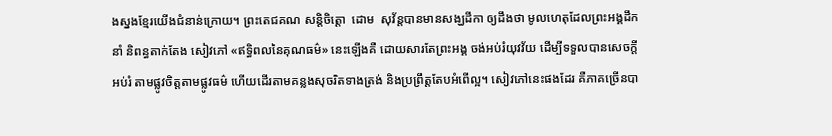ងស្នងខ្មែរយើងជំនាន់ក្រោយ។ ព្រះតេជគណ សន្តិចិត្តោ  ដោម  សុវ័ន្តបានមានសង្ឃដីកា ឲ្យដឹងថា មូលហេតុដែលព្រះអង្គដឹកនាំ និពន្ធតាក់តែង សៀវភៅ «ឥទ្ធិពលនៃគុណធម៌» នេះឡើងគឺ ដោយសារតែព្រះអង្គ ចង់អប់រំយុវវ័យ ដើម្បីទទួលបានសេចក្តីអប់រំ តាមផ្លូវចិត្តតាមផ្លូវធម៌ ហើយដើរតាមគន្លងសុចរិតទាងត្រង់ និងប្រព្រឹត្តតែបអំពើល្អ។ សៀវភៅនេះផងដែរ គឺភាគច្រើនបា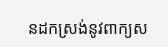នដកស្រង់នូវពាក្យស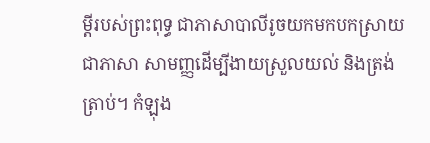ម្តីរបស់ព្រះពុទ្ធ ជាភាសាបាលីរូចយកមកបកស្រាយ ជាភាសា សាមញ្ញដើម្បីងាយស្រួលយល់ និងត្រង់ត្រាប់។ កំឡុង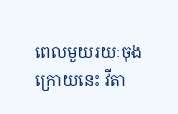ពេលមួយរយៈចុងក្រោយនេះ វីតា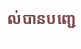ល់បានបញ្ជេ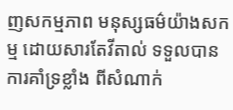ញសកម្មភាព មនុស្សធម៌យ៉ាងសកម្ម ដោយសារតែវីតាល់ ទទួលបានការគាំទ្រខ្លាំង ពីសំណាក់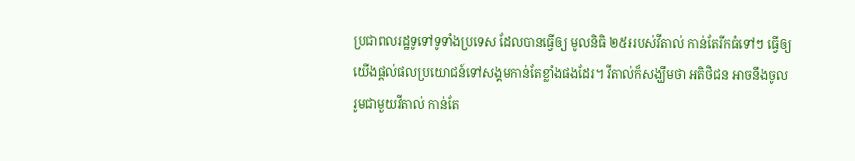ប្រជាពលរដ្ឋទូទៅទូទាំងប្រទេស ដែលបានធ្វើឲ្យ មូលនិធិ ២៥៛របស់វីតាល់ កាន់តែរីកធំទៅៗ ធ្វើឲ្យយើងផ្តល់ផលប្រយោជន៍ទៅសង្គមកាន់តែខ្លាំងផងដែរ។ វីតាល់ក៏សង្ឃឹមថា អតិថិជន អាចនឹងចូលរូមជាមួយវីតាល់ កាន់តែ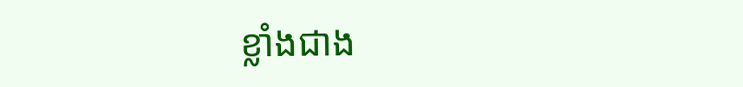ខ្លាំងជាង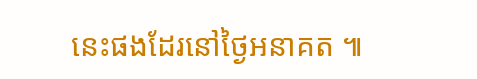នេះផងដែរនៅថ្ងៃអនាគត ៕